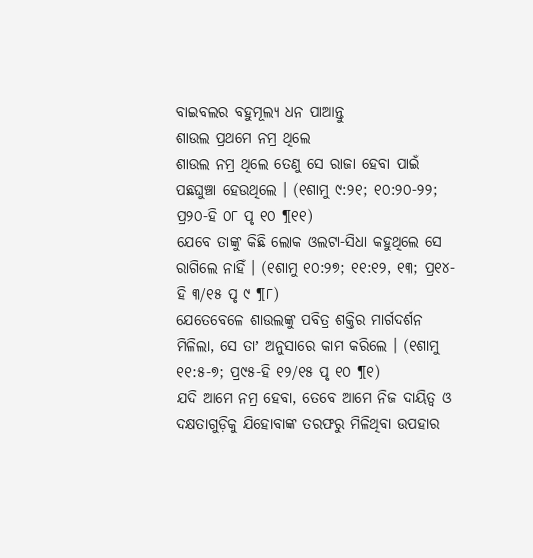ବାଇବଲର ବହୁମୂଲ୍ୟ ଧନ ପାଆନ୍ତୁ
ଶାଉଲ ପ୍ରଥମେ ନମ୍ର ଥିଲେ
ଶାଉଲ ନମ୍ର ଥିଲେ ତେଣୁ ସେ ରାଜା ହେବା ପାଇଁ ପଛଘୁଞ୍ଚା ହେଉଥିଲେ । (୧ଶାମୁ ୯:୨୧; ୧୦:୨୦-୨୨; ପ୍ର୨୦-ହି ୦୮ ପୃ ୧୦ ¶୧୧)
ଯେବେ ତାଙ୍କୁ କିଛି ଲୋକ ଓଲଟା-ସିଧା କହୁଥିଲେ ସେ ରାଗିଲେ ନାହିଁ । (୧ଶାମୁ ୧୦:୨୭; ୧୧:୧୨, ୧୩; ପ୍ର୧୪-ହି ୩/୧୫ ପୃ ୯ ¶୮)
ଯେତେବେଳେ ଶାଉଲଙ୍କୁ ପବିତ୍ର ଶକ୍ତିର ମାର୍ଗଦର୍ଶନ ମିଳିଲା, ସେ ତାʼ ଅନୁସାରେ କାମ କରିଲେ । (୧ଶାମୁ ୧୧:୫-୭; ପ୍ର୯୫-ହି ୧୨/୧୫ ପୃ ୧୦ ¶୧)
ଯଦି ଆମେ ନମ୍ର ହେବା, ତେବେ ଆମେ ନିଜ ଦାୟିତ୍ୱ ଓ ଦକ୍ଷତାଗୁଡ଼ିକୁ ଯିହୋବାଙ୍କ ତରଫରୁ ମିଳିଥିବା ଉପହାର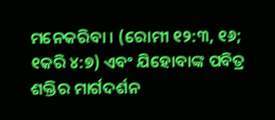ମନେକରିବା । (ରୋମୀ ୧୨:୩, ୧୬; ୧କରି ୪:୭) ଏବଂ ଯିହୋବାଙ୍କ ପବିତ୍ର ଶକ୍ତିର ମାର୍ଗଦର୍ଶନ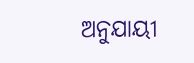ଅନୁଯାୟୀ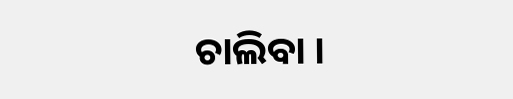ଚାଲିବା ।